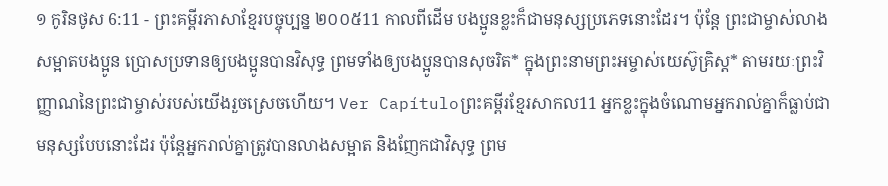១ កូរិនថូស 6:11 - ព្រះគម្ពីរភាសាខ្មែរបច្ចុប្បន្ន ២០០៥11 កាលពីដើម បងប្អូនខ្លះក៏ជាមនុស្សប្រភេទនោះដែរ។ ប៉ុន្តែ ព្រះជាម្ចាស់លាងសម្អាតបងប្អូន ប្រោសប្រទានឲ្យបងប្អូនបានវិសុទ្ធ ព្រមទាំងឲ្យបងប្អូនបានសុចរិត* ក្នុងព្រះនាមព្រះអម្ចាស់យេស៊ូគ្រិស្ត* តាមរយៈព្រះវិញ្ញាណនៃព្រះជាម្ចាស់របស់យើងរួចស្រេចហើយ។ Ver Capítuloព្រះគម្ពីរខ្មែរសាកល11 អ្នកខ្លះក្នុងចំណោមអ្នករាល់គ្នាក៏ធ្លាប់ជាមនុស្សបែបនោះដែរ ប៉ុន្តែអ្នករាល់គ្នាត្រូវបានលាងសម្អាត និងញែកជាវិសុទ្ធ ព្រម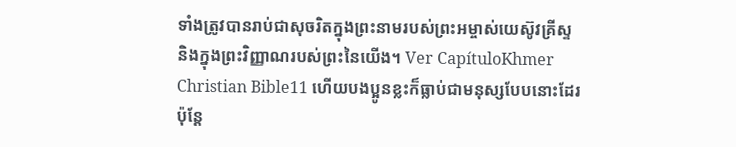ទាំងត្រូវបានរាប់ជាសុចរិតក្នុងព្រះនាមរបស់ព្រះអម្ចាស់យេស៊ូវគ្រីស្ទ និងក្នុងព្រះវិញ្ញាណរបស់ព្រះនៃយើង។ Ver CapítuloKhmer Christian Bible11 ហើយបងប្អូនខ្លះក៏ធ្លាប់ជាមនុស្សបែបនោះដែរ ប៉ុន្ដែ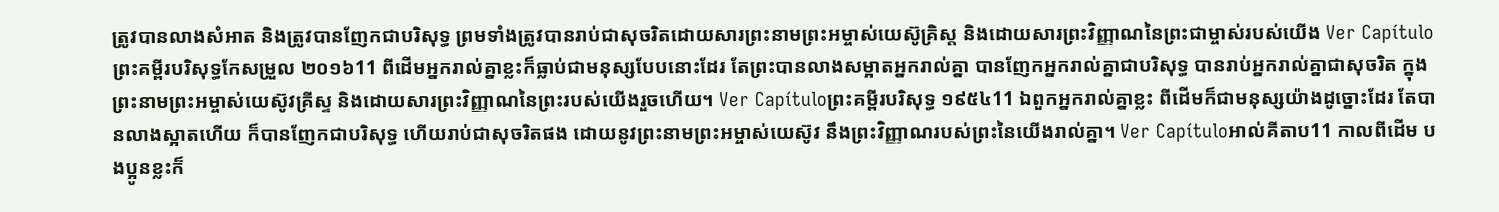ត្រូវបានលាងសំអាត និងត្រូវបានញែកជាបរិសុទ្ធ ព្រមទាំងត្រូវបានរាប់ជាសុចរិតដោយសារព្រះនាមព្រះអម្ចាស់យេស៊ូគ្រិស្ដ និងដោយសារព្រះវិញ្ញាណនៃព្រះជាម្ចាស់របស់យើង Ver Capítuloព្រះគម្ពីរបរិសុទ្ធកែសម្រួល ២០១៦11 ពីដើមអ្នករាល់គ្នាខ្លះក៏ធ្លាប់ជាមនុស្សបែបនោះដែរ តែព្រះបានលាងសម្អាតអ្នករាល់គ្នា បានញែកអ្នករាល់គ្នាជាបរិសុទ្ធ បានរាប់អ្នករាល់គ្នាជាសុចរិត ក្នុងព្រះនាមព្រះអម្ចាស់យេស៊ូវគ្រីស្ទ និងដោយសារព្រះវិញ្ញាណនៃព្រះរបស់យើងរួចហើយ។ Ver Capítuloព្រះគម្ពីរបរិសុទ្ធ ១៩៥៤11 ឯពួកអ្នករាល់គ្នាខ្លះ ពីដើមក៏ជាមនុស្សយ៉ាងដូច្នោះដែរ តែបានលាងស្អាតហើយ ក៏បានញែកជាបរិសុទ្ធ ហើយរាប់ជាសុចរិតផង ដោយនូវព្រះនាមព្រះអម្ចាស់យេស៊ូវ នឹងព្រះវិញ្ញាណរបស់ព្រះនៃយើងរាល់គ្នា។ Ver Capítuloអាល់គីតាប11 កាលពីដើម បងប្អូនខ្លះក៏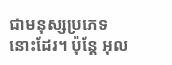ជាមនុស្សប្រភេទនោះដែរ។ ប៉ុន្ដែ អុល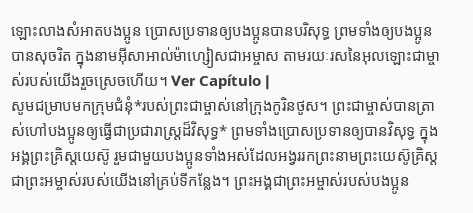ឡោះលាងសំអាតបងប្អូន ប្រោសប្រទានឲ្យបងប្អូនបានបរិសុទ្ធ ព្រមទាំងឲ្យបងប្អូនបានសុចរិត ក្នុងនាមអ៊ីសាអាល់ម៉ាហ្សៀសជាអម្ចាស តាមរយៈរសនៃអុលឡោះជាម្ចាស់របស់យើងរួចស្រេចហើយ។ Ver Capítulo |
សូមជម្រាបមកក្រុមជំនុំ*របស់ព្រះជាម្ចាស់នៅក្រុងកូរិនថូស។ ព្រះជាម្ចាស់បានត្រាស់ហៅបងប្អូនឲ្យធ្វើជាប្រជារាស្ដ្រដ៏វិសុទ្ធ* ព្រមទាំងប្រោសប្រទានឲ្យបានវិសុទ្ធ ក្នុងអង្គព្រះគ្រិស្តយេស៊ូ រួមជាមួយបងប្អូនទាំងអស់ដែលអង្វររកព្រះនាមព្រះយេស៊ូគ្រិស្ត ជាព្រះអម្ចាស់របស់យើងនៅគ្រប់ទីកន្លែង។ ព្រះអង្គជាព្រះអម្ចាស់របស់បងប្អូន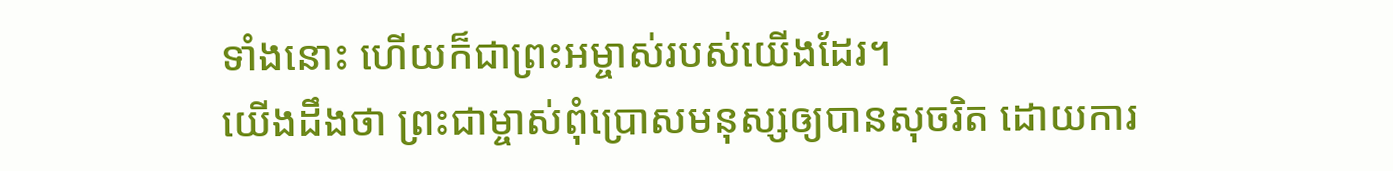ទាំងនោះ ហើយក៏ជាព្រះអម្ចាស់របស់យើងដែរ។
យើងដឹងថា ព្រះជាម្ចាស់ពុំប្រោសមនុស្សឲ្យបានសុចរិត ដោយការ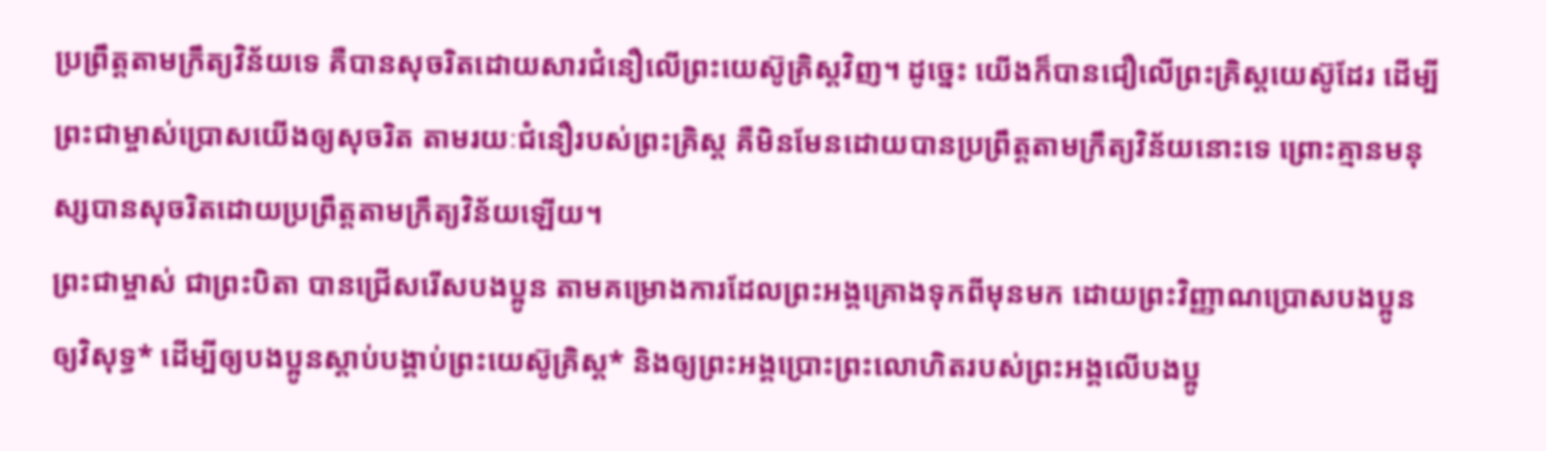ប្រព្រឹត្តតាមក្រឹត្យវិន័យទេ គឺបានសុចរិតដោយសារជំនឿលើព្រះយេស៊ូគ្រិស្តវិញ។ ដូច្នេះ យើងក៏បានជឿលើព្រះគ្រិស្តយេស៊ូដែរ ដើម្បីព្រះជាម្ចាស់ប្រោសយើងឲ្យសុចរិត តាមរយៈជំនឿរបស់ព្រះគ្រិស្ត គឺមិនមែនដោយបានប្រព្រឹត្តតាមក្រឹត្យវិន័យនោះទេ ព្រោះគ្មានមនុស្សបានសុចរិតដោយប្រព្រឹត្តតាមក្រឹត្យវិន័យឡើយ។
ព្រះជាម្ចាស់ ជាព្រះបិតា បានជ្រើសរើសបងប្អូន តាមគម្រោងការដែលព្រះអង្គគ្រោងទុកពីមុនមក ដោយព្រះវិញ្ញាណប្រោសបងប្អូនឲ្យវិសុទ្ធ* ដើម្បីឲ្យបងប្អូនស្ដាប់បង្គាប់ព្រះយេស៊ូគ្រិស្ត* និងឲ្យព្រះអង្គប្រោះព្រះលោហិតរបស់ព្រះអង្គលើបងប្អូ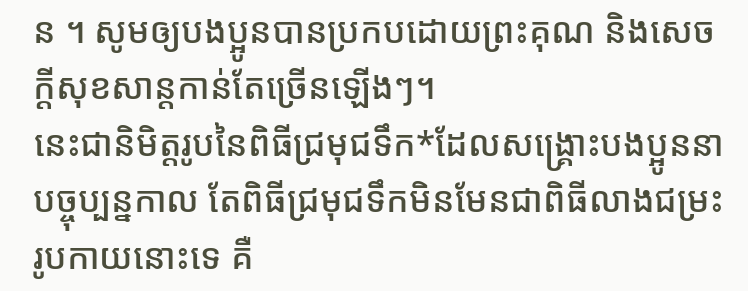ន ។ សូមឲ្យបងប្អូនបានប្រកបដោយព្រះគុណ និងសេចក្ដីសុខសាន្តកាន់តែច្រើនឡើងៗ។
នេះជានិមិត្តរូបនៃពិធីជ្រមុជទឹក*ដែលសង្គ្រោះបងប្អូននាបច្ចុប្បន្នកាល តែពិធីជ្រមុជទឹកមិនមែនជាពិធីលាងជម្រះរូបកាយនោះទេ គឺ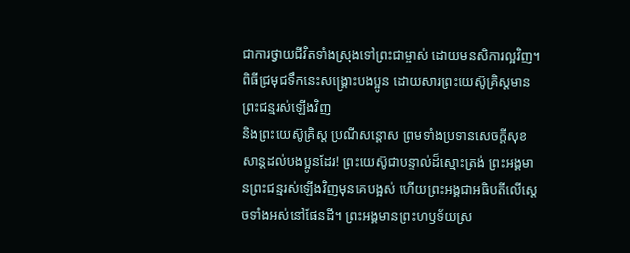ជាការថ្វាយជីវិតទាំងស្រុងទៅព្រះជាម្ចាស់ ដោយមនសិការល្អវិញ។ ពិធីជ្រមុជទឹកនេះសង្គ្រោះបងប្អូន ដោយសារព្រះយេស៊ូគ្រិស្តមានព្រះជន្មរស់ឡើងវិញ
និងព្រះយេស៊ូគ្រិស្ត ប្រណីសន្ដោស ព្រមទាំងប្រទានសេចក្ដីសុខសាន្តដល់បងប្អូនដែរ! ព្រះយេស៊ូជាបន្ទាល់ដ៏ស្មោះត្រង់ ព្រះអង្គមានព្រះជន្មរស់ឡើងវិញមុនគេបង្អស់ ហើយព្រះអង្គជាអធិបតីលើស្ដេចទាំងអស់នៅផែនដី។ ព្រះអង្គមានព្រះហឫទ័យស្រ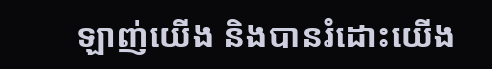ឡាញ់យើង និងបានរំដោះយើង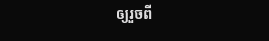ឲ្យរួចពី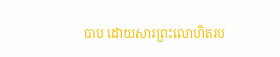បាប ដោយសារព្រះលោហិតរប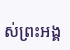ស់ព្រះអង្គ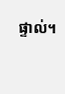ផ្ទាល់។